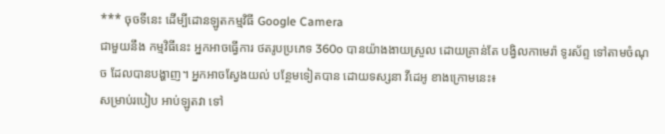*** ចុចទីនេះ ដើម្បីដោនឡូតកម្មវិធី Google Camera
ជាមួយនឹង កម្មវិធីនេះ អ្នកអាចធ្វើការ ថតរូបប្រភេទ 360o បានយ៉ាងងាយស្រួល ដោយគ្រាន់តែ បង្វិលកាមេរ៉ា ទូរស័ព្ទ ទៅតាមចំណុច ដែលបានបង្ហាញ។ អ្នកអាចស្វែងយល់ បន្ថែមទៀតបាន ដោយទស្សនា វីដេអូ ខាងក្រោមនេះ៖
សម្រាប់របៀប អាប់ឡូតវា ទៅ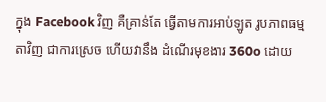ក្នុង Facebook វិញ គឺគ្រាន់តែ ធ្វើតាមការអាប់ឡូត រូបភាពធម្មតាវិញ ជាការស្រេច ហើយវានឹង ដំណើរមុខងារ 360o ដោយ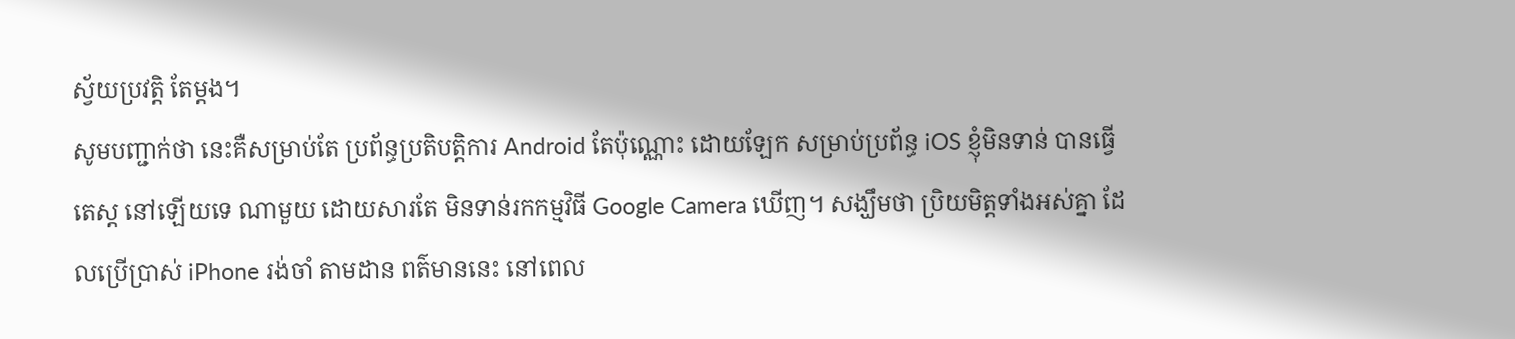ស្វ័យប្រវត្តិ តែម្តង។
សូមបញ្ជាក់ថា នេះគឺសម្រាប់តែ ប្រព័ន្ធប្រតិបត្តិការ Android តែប៉ុណ្ណោះ ដោយឡែក សម្រាប់ប្រព័ន្ធ iOS ខ្ញុំមិនទាន់ បានធ្វើតេស្ត នៅឡើយទេ ណាមួយ ដោយសារតែ មិនទាន់រកកម្មវិធី Google Camera ឃើញ។ សង្ឃឹមថា ប្រិយមិត្តទាំងអស់គ្នា ដែលប្រើប្រាស់ iPhone រង់ចាំ តាមដាន ពត៌មាននេះ នៅពេល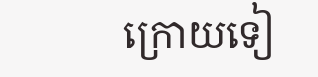ក្រោយទៀ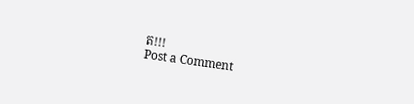ត!!!
Post a Comment